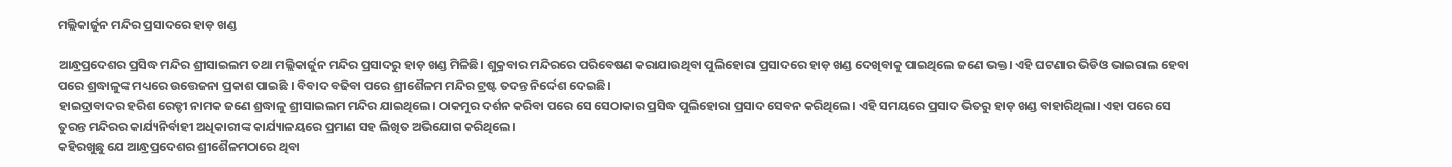ମଲ୍ଲିକାର୍ଜୁନ ମନ୍ଦିର ପ୍ରସାଦରେ ହାଡ଼ ଖଣ୍ଡ

ଆନ୍ଧ୍ରପ୍ରଦେଶର ପ୍ରସିଦ୍ଧ ମନ୍ଦିର ଶ୍ରୀସାଇଲମ ତଥା ମଲ୍ଲିକାର୍ଜୁନ ମନ୍ଦିର ପ୍ରସାଦରୁ ହାଡ଼ ଖଣ୍ଡ ମିଳିଛି। ଶୁକ୍ରବାର ମନ୍ଦିରରେ ପରିବେଷଣ କରାଯାଉଥିବା ପୁଲିହୋରା ପ୍ରସାଦରେ ହାଡ଼ ଖଣ୍ଡ ଦେଖିବାକୁ ପାଇଥିଲେ ଜଣେ ଭକ୍ତ। ଏହି ଘଟଣାର ଭିଡିଓ ଭାଇରାଲ ହେବା ପରେ ଶ୍ରଦ୍ଧାଳୁଙ୍କ ମଧ୍ୟରେ ଉତ୍ତେଜନା ପ୍ରକାଶ ପାଇଛି । ବିବାଦ ବଢିବା ପରେ ଶ୍ରୀଶୈଳମ ମନ୍ଦିର ଟ୍ରଷ୍ଟ ତଦନ୍ତ ନିର୍ଦ୍ଦେଶ ଦେଇଛି।
ହାଇଦ୍ରାବାଦର ହରିଶ ରେଡ୍ଡୀ ନାମକ ଜଣେ ଶ୍ରଦ୍ଧାଳୁ ଶ୍ରୀସାଇଲମ ମନ୍ଦିର ଯାଇଥିଲେ। ଠାକମୁର ଦର୍ଶନ କରିବା ପରେ ସେ ସେଠାକାର ପ୍ରସିଦ୍ଧ ପୁଲିହୋରା ପ୍ରସାଦ ସେବନ କରିଥିଲେ। ଏହି ସମୟରେ ପ୍ରସାଦ ଭିତରୁ ହାଡ଼ ଖଣ୍ଡ ବାହାରିଥିଲା। ଏହା ପରେ ସେ ତୁରନ୍ତ ମନ୍ଦିରର କାର୍ଯ୍ୟନିର୍ବାହୀ ଅଧିକାରୀଙ୍କ କାର୍ଯ୍ୟାଳୟରେ ପ୍ରମାଣ ସହ ଲିଖିତ ଅଭିଯୋଗ କରିଥିଲେ।
କହିରଖୁଛୁ ଯେ ଆନ୍ଧ୍ରପ୍ରଦେଶର ଶ୍ରୀଶୈଳମଠାରେ ଥିବା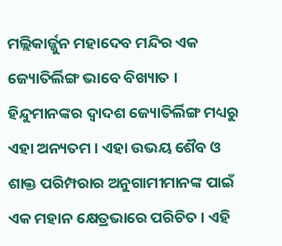ମଲ୍ଲିକାର୍ଜ୍ଜୁନ ମହାଦେବ ମନ୍ଦିର ଏକ ଜ୍ୟୋତିର୍ଲିଙ୍ଗ ଭାବେ ବିଖ୍ୟାତ । ହିନ୍ଦୁମାନଙ୍କର ଦ୍ବାଦଶ ଜ୍ୟୋତିର୍ଲିଙ୍ଗ ମଧ୍ୟରୁ ଏହା ଅନ୍ୟତମ । ଏହା ଉଭୟ ଶୈବ ଓ ଶାକ୍ତ ପରିମ୍ପରାର ଅନୁଗାମୀମାନଙ୍କ ପାଇଁ ଏକ ମହାନ କ୍ଷେତ୍ରଭାରେ ପରିଚିତ । ଏହି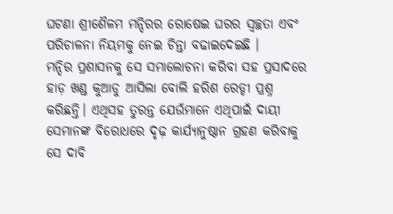ଘଟଣା ଶ୍ରୀଶୈଳମ ମନ୍ଦିରର ରୋଷେଇ ଘରର ସ୍ୱଚ୍ଛତା ଏବଂ ପରିଚାଳନା ନିୟମକୁ ନେଇ ଚିନ୍ତା ବଢାଇଦେଇଛି ।
ମନ୍ଦିର ପ୍ରଶାସନକୁ ସେ ସମାଲୋଚନା କରିବା ସହ ପ୍ରସାଦରେ ହାଡ଼ ଖଣ୍ଡ କୁଆଡୁ ଆସିଲା ବୋଲି ହରିଶ ରେଡ୍ଡୀ ପ୍ରଶ୍ନ କରିଛନ୍ତି। ଏଥିସହ ତୁରନ୍ତ ଯେଉଁମାନେ ଏଥିପାଇଁ ଦାୟୀ ସେମାନଙ୍କ ବିରୋଧରେ ଦୃଢ଼ କାର୍ଯ୍ୟାନୁଷ୍ଠାନ ଗ୍ରହଣ କରିବାକୁ ସେ ଦାବି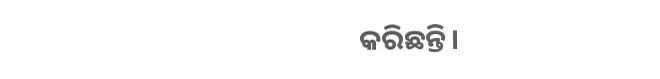କରିଛନ୍ତି।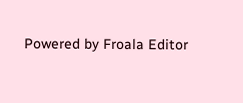Powered by Froala Editor